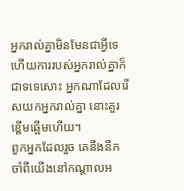អ្នករាល់គ្នាមិនមែនជាអ្វីទេ ហើយការរបស់អ្នករាល់គ្នាក៏ជាទទេសោះ អ្នកណាដែលរើសយកអ្នករាល់គ្នា នោះគួរខ្ពើមឆ្អើមហើយ។
ពួកអ្នកដែលរួច គេនឹងនឹកចាំពីយើងនៅកណ្ដាលអ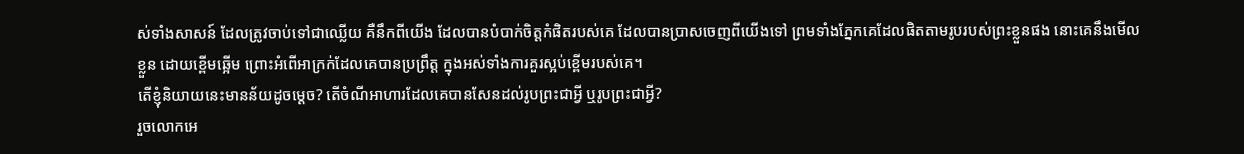ស់ទាំងសាសន៍ ដែលត្រូវចាប់ទៅជាឈ្លើយ គឺនឹកពីយើង ដែលបានបំបាក់ចិត្តកំផិតរបស់គេ ដែលបានប្រាសចេញពីយើងទៅ ព្រមទាំងភ្នែកគេដែលផិតតាមរូបរបស់ព្រះខ្លួនផង នោះគេនឹងមើលខ្លួន ដោយខ្ពើមឆ្អើម ព្រោះអំពើអាក្រក់ដែលគេបានប្រព្រឹត្ត ក្នុងអស់ទាំងការគួរស្អប់ខ្ពើមរបស់គេ។
តើខ្ញុំនិយាយនេះមានន័យដូចម្ដេច? តើចំណីអាហារដែលគេបានសែនដល់រូបព្រះជាអ្វី ឬរូបព្រះជាអ្វី?
រួចលោកអេ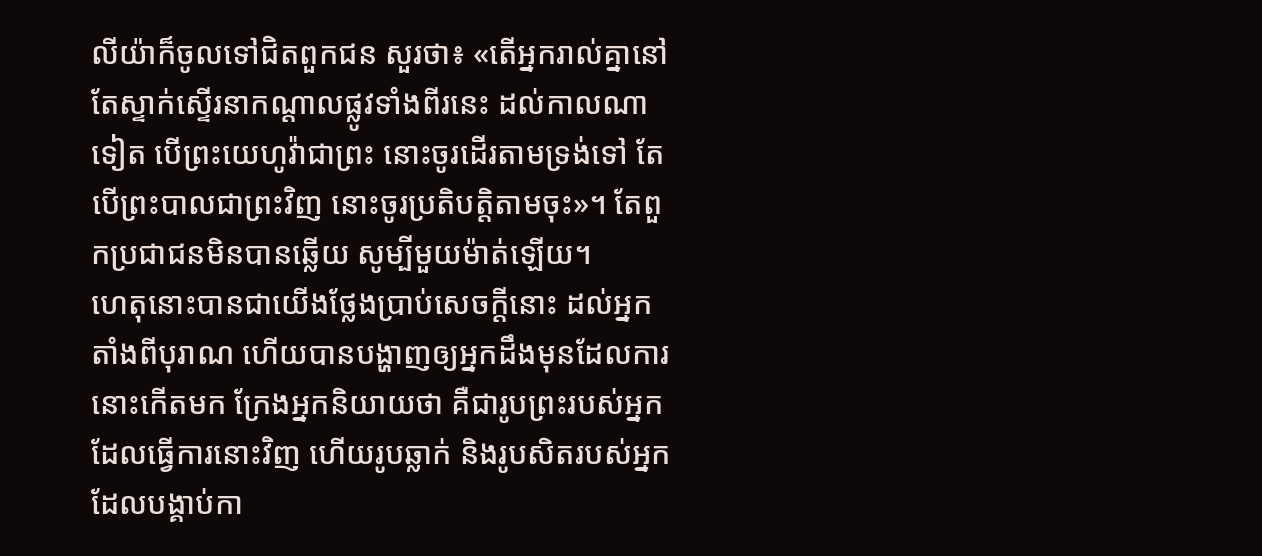លីយ៉ាក៏ចូលទៅជិតពួកជន សួរថា៖ «តើអ្នករាល់គ្នានៅតែស្ទាក់ស្ទើរនាកណ្ដាលផ្លូវទាំងពីរនេះ ដល់កាលណាទៀត បើព្រះយេហូវ៉ាជាព្រះ នោះចូរដើរតាមទ្រង់ទៅ តែបើព្រះបាលជាព្រះវិញ នោះចូរប្រតិបត្តិតាមចុះ»។ តែពួកប្រជាជនមិនបានឆ្លើយ សូម្បីមួយម៉ាត់ឡើយ។
ហេតុនោះបានជាយើងថ្លែងប្រាប់សេចក្ដីនោះ ដល់អ្នកតាំងពីបុរាណ ហើយបានបង្ហាញឲ្យអ្នកដឹងមុនដែលការនោះកើតមក ក្រែងអ្នកនិយាយថា គឺជារូបព្រះរបស់អ្នកដែលធ្វើការនោះវិញ ហើយរូបឆ្លាក់ និងរូបសិតរបស់អ្នក ដែលបង្គាប់កា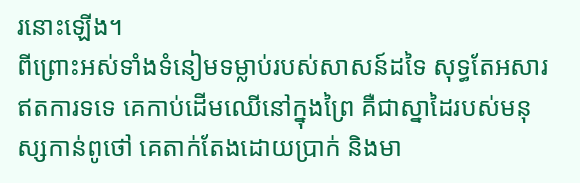រនោះឡើង។
ពីព្រោះអស់ទាំងទំនៀមទម្លាប់របស់សាសន៍ដទៃ សុទ្ធតែអសារឥតការទទេ គេកាប់ដើមឈើនៅក្នុងព្រៃ គឺជាស្នាដៃរបស់មនុស្សកាន់ពូថៅ គេតាក់តែងដោយប្រាក់ និងមា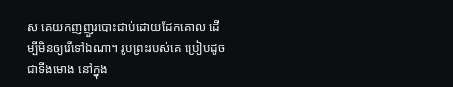ស គេយកញញួរបោះជាប់ដោយដែកគោល ដើម្បីមិនឲ្យរើទៅឯណា។ រូបព្រះរបស់គេ ប្រៀបដូចជាទីងមោង នៅក្នុង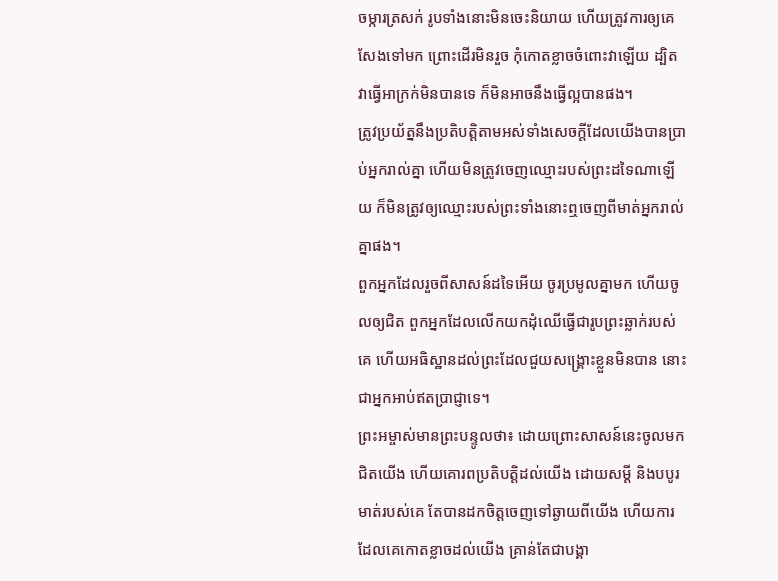ចម្ការត្រសក់ រូបទាំងនោះមិនចេះនិយាយ ហើយត្រូវការឲ្យគេសែងទៅមក ព្រោះដើរមិនរួច កុំកោតខ្លាចចំពោះវាឡើយ ដ្បិតវាធ្វើអាក្រក់មិនបានទេ ក៏មិនអាចនឹងធ្វើល្អបានផង។
ត្រូវប្រយ័ត្ននឹងប្រតិបត្តិតាមអស់ទាំងសេចក្ដីដែលយើងបានប្រាប់អ្នករាល់គ្នា ហើយមិនត្រូវចេញឈ្មោះរបស់ព្រះដទៃណាឡើយ ក៏មិនត្រូវឲ្យឈ្មោះរបស់ព្រះទាំងនោះឮចេញពីមាត់អ្នករាល់គ្នាផង។
ពួកអ្នកដែលរួចពីសាសន៍ដទៃអើយ ចូរប្រមូលគ្នាមក ហើយចូលឲ្យជិត ពួកអ្នកដែលលើកយកដុំឈើធ្វើជារូបព្រះឆ្លាក់របស់គេ ហើយអធិស្ឋានដល់ព្រះដែលជួយសង្គ្រោះខ្លួនមិនបាន នោះជាអ្នកអាប់ឥតប្រាជ្ញាទេ។
ព្រះអម្ចាស់មានព្រះបន្ទូលថា៖ ដោយព្រោះសាសន៍នេះចូលមកជិតយើង ហើយគោរពប្រតិបត្តិដល់យើង ដោយសម្ដី និងបបូរមាត់របស់គេ តែបានដកចិត្តចេញទៅឆ្ងាយពីយើង ហើយការដែលគេកោតខ្លាចដល់យើង គ្រាន់តែជាបង្គា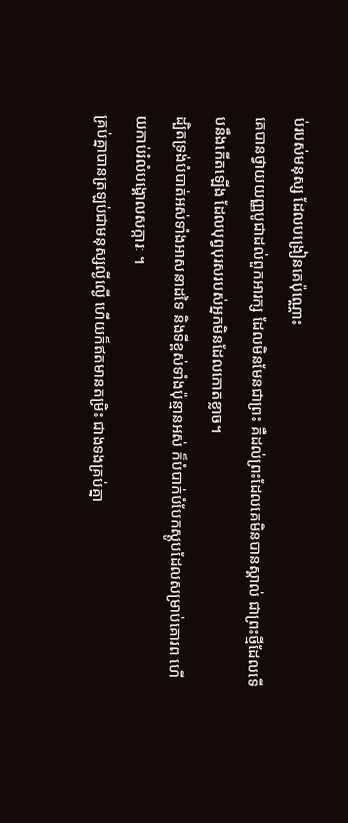ប់របស់មនុស្ស ដែលបង្រៀនគេប៉ុណ្ណោះ
គេបានថ្វាយយញ្ញបូជាដល់ពួកអារក្ស ដែលមិនមែនជាព្រះ គឺដល់ព្រះដែលគេមិនបានស្គាល់ ជាព្រះថ្មីដែលទើបនឹងកើតឡើង ដែលបុព្វបុរសរបស់អ្នកមិនដែលកោតខ្លាច។
ដ្បិតទ្រង់បំបាត់អស់ទាំងអាសនាដទៃ និងទីខ្ពស់ទាំងប៉ុន្មានអស់ ក៏បំបាក់បំបែកស្ដូបដែលសម្រាប់គោរព ហើយកាប់រំលំបង្គោលសក្ការៈ ។
គ្រប់គ្នាបានត្រឡប់ជាមនុស្សល្ងីល្ងើ ហើយក៏ឥតមានតម្រិះ ជាងទងគ្រប់គ្នា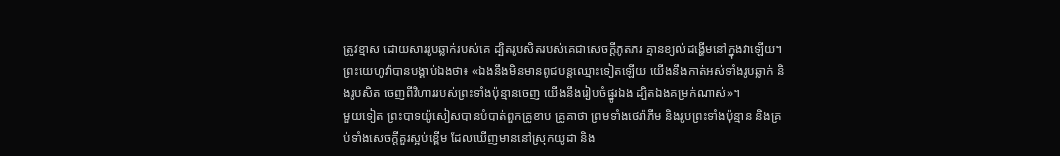ត្រូវខ្មាស ដោយសាររូបឆ្លាក់របស់គេ ដ្បិតរូបសិតរបស់គេជាសេចក្ដីភូតភរ គ្មានខ្យល់ដង្ហើមនៅក្នុងវាឡើយ។
ព្រះយេហូវ៉ាបានបង្គាប់ឯងថា៖ «ឯងនឹងមិនមានពូជបន្តឈ្មោះទៀតឡើយ យើងនឹងកាត់អស់ទាំងរូបឆ្លាក់ និងរូបសិត ចេញពីវិហាររបស់ព្រះទាំងប៉ុន្មានចេញ យើងនឹងរៀបចំផ្នូរឯង ដ្បិតឯងគម្រក់ណាស់»។
មួយទៀត ព្រះបាទយ៉ូសៀសបានបំបាត់ពួកគ្រូខាប គ្រូគាថា ព្រមទាំងថេរ៉ាភីម និងរូបព្រះទាំងប៉ុន្មាន និងគ្រប់ទាំងសេចក្ដីគួរស្អប់ខ្ពើម ដែលឃើញមាននៅស្រុកយូដា និង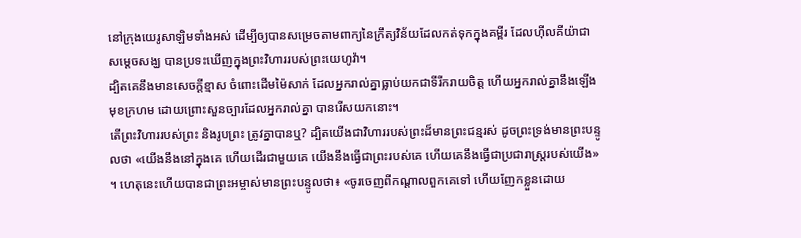នៅក្រុងយេរូសាឡិមទាំងអស់ ដើម្បីឲ្យបានសម្រេចតាមពាក្យនៃក្រឹត្យវិន័យដែលកត់ទុកក្នុងគម្ពីរ ដែលហ៊ីលគីយ៉ាជាសម្ដេចសង្ឃ បានប្រទះឃើញក្នុងព្រះវិហាររបស់ព្រះយេហូវ៉ា។
ដ្បិតគេនឹងមានសេចក្ដីខ្មាស ចំពោះដើមម៉ៃសាក់ ដែលអ្នករាល់គ្នាធ្លាប់យកជាទីរីករាយចិត្ត ហើយអ្នករាល់គ្នានឹងឡើងមុខក្រហម ដោយព្រោះសួនច្បារដែលអ្នករាល់គ្នា បានរើសយកនោះ។
តើព្រះវិហាររបស់ព្រះ និងរូបព្រះ ត្រូវគ្នាបានឬ? ដ្បិតយើងជាវិហាររបស់ព្រះដ៏មានព្រះជន្មរស់ ដូចព្រះទ្រង់មានព្រះបន្ទូលថា «យើងនឹងនៅក្នុងគេ ហើយដើរជាមួយគេ យើងនឹងធ្វើជាព្រះរបស់គេ ហើយគេនឹងធ្វើជាប្រជារាស្ត្ររបស់យើង» ។ ហេតុនេះហើយបានជាព្រះអម្ចាស់មានព្រះបន្ទូលថា៖ «ចូរចេញពីកណ្តាលពួកគេទៅ ហើយញែកខ្លួនដោយ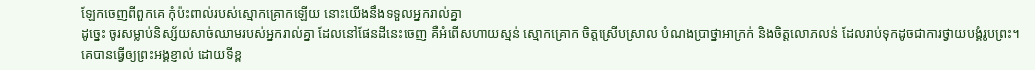ឡែកចេញពីពួកគេ កុំប៉ះពាល់របស់ស្មោកគ្រោកឡើយ នោះយើងនឹងទទួលអ្នករាល់គ្នា
ដូច្នេះ ចូរសម្លាប់និស្ស័យសាច់ឈាមរបស់អ្នករាល់គ្នា ដែលនៅផែនដីនេះចេញ គឺអំពើសហាយស្មន់ ស្មោកគ្រោក ចិត្តស្រើបស្រាល បំណងប្រាថ្នាអាក្រក់ និងចិត្តលោភលន់ ដែលរាប់ទុកដូចជាការថ្វាយបង្គំរូបព្រះ។
គេបានធ្វើឲ្យព្រះអង្គខ្ញាល់ ដោយទីខ្ព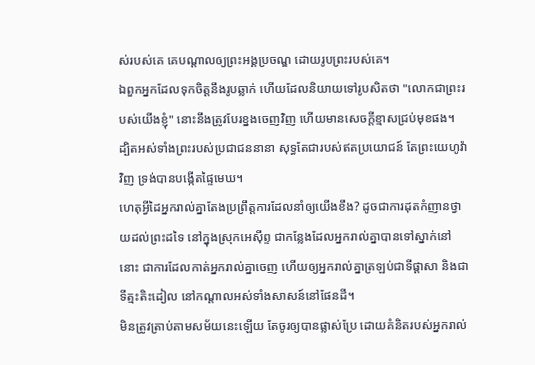ស់របស់គេ គេបណ្ដាលឲ្យព្រះអង្គប្រចណ្ឌ ដោយរូបព្រះរបស់គេ។
ឯពួកអ្នកដែលទុកចិត្តនឹងរូបឆ្លាក់ ហើយដែលនិយាយទៅរូបសិតថា "លោកជាព្រះរបស់យើងខ្ញុំ" នោះនឹងត្រូវបែរខ្នងចេញវិញ ហើយមានសេចក្ដីខ្មាសជ្រប់មុខផង។
ដ្បិតអស់ទាំងព្រះរបស់ប្រជាជននានា សុទ្ធតែជារបស់ឥតប្រយោជន៍ តែព្រះយេហូវ៉ាវិញ ទ្រង់បានបង្កើតផ្ទៃមេឃ។
ហេតុអ្វីដៃអ្នករាល់គ្នាតែងប្រព្រឹត្តការដែលនាំឲ្យយើងខឹង? ដូចជាការដុតកំញានថ្វាយដល់ព្រះដទៃ នៅក្នុងស្រុកអេស៊ីព្ទ ជាកន្លែងដែលអ្នករាល់គ្នាបានទៅស្នាក់នៅនោះ ជាការដែលកាត់អ្នករាល់គ្នាចេញ ហើយឲ្យអ្នករាល់គ្នាត្រឡប់ជាទីផ្ដាសា និងជាទីត្មះតិះដៀល នៅកណ្ដាលអស់ទាំងសាសន៍នៅផែនដី។
មិនត្រូវត្រាប់តាមសម័យនេះឡើយ តែចូរឲ្យបានផ្លាស់ប្រែ ដោយគំនិតរបស់អ្នករាល់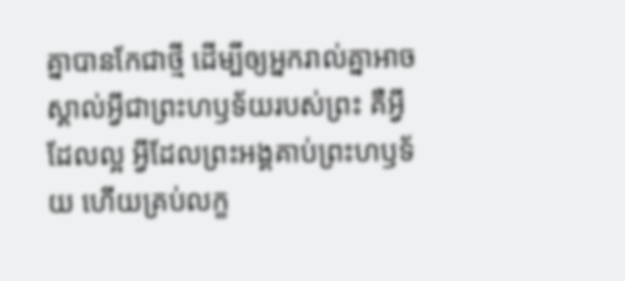គ្នាបានកែជាថ្មី ដើម្បីឲ្យអ្នករាល់គ្នាអាចស្គាល់អ្វីជាព្រះហឫទ័យរបស់ព្រះ គឺអ្វីដែលល្អ អ្វីដែលព្រះអង្គគាប់ព្រះហឫទ័យ ហើយគ្រប់លក្ខ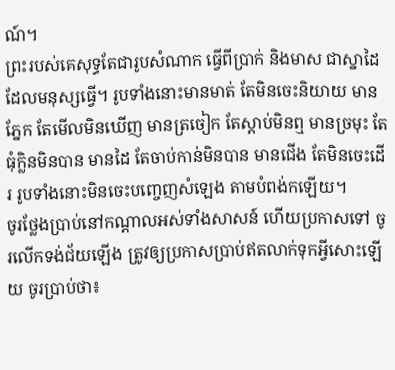ណ៍។
ព្រះរបស់គេសុទ្ធតែជារូបសំណាក ធ្វើពីប្រាក់ និងមាស ជាស្នាដៃដែលមនុស្សធ្វើ។ រូបទាំងនោះមានមាត់ តែមិនចេះនិយាយ មានភ្នែក តែមើលមិនឃើញ មានត្រចៀក តែស្តាប់មិនឮ មានច្រមុះ តែធុំក្លិនមិនបាន មានដៃ តែចាប់កាន់មិនបាន មានជើង តែមិនចេះដើរ រូបទាំងនោះមិនចេះបញ្ចេញសំឡេង តាមបំពង់កឡើយ។
ចូរថ្លែងប្រាប់នៅកណ្ដាលអស់ទាំងសាសន៍ ហើយប្រកាសទៅ ចូរលើកទង់ជ័យឡើង ត្រូវឲ្យប្រកាសប្រាប់ឥតលាក់ទុកអ្វីសោះឡើយ ចូរប្រាប់ថា៖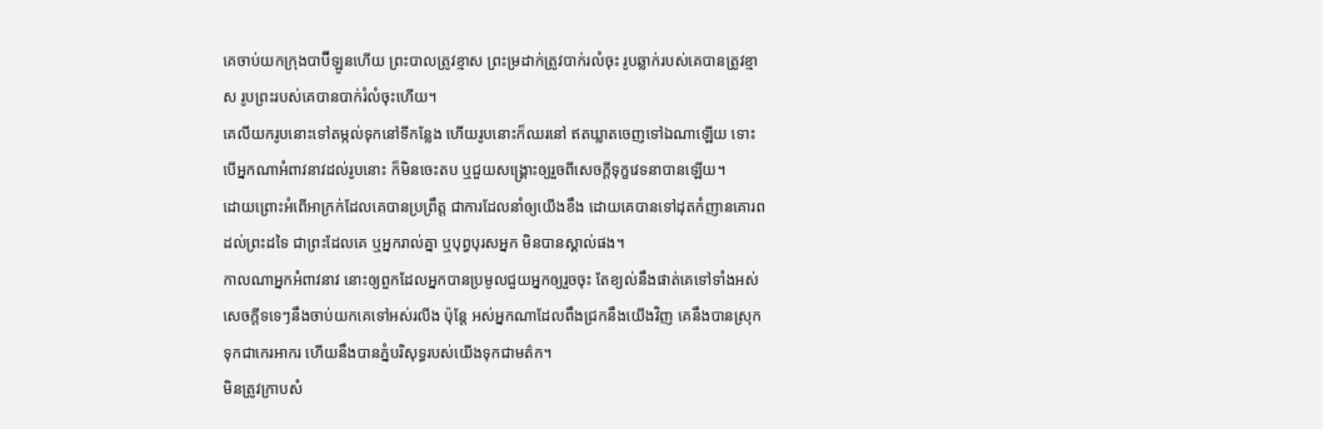គេចាប់យកក្រុងបាប៊ីឡូនហើយ ព្រះបាលត្រូវខ្មាស ព្រះម្រដាក់ត្រូវបាក់រលំចុះ រូបឆ្លាក់របស់គេបានត្រូវខ្មាស រូបព្រះរបស់គេបានបាក់រំលំចុះហើយ។
គេលីយករូបនោះទៅតម្កល់ទុកនៅទីកន្លែង ហើយរូបនោះក៏ឈរនៅ ឥតឃ្លាតចេញទៅឯណាឡើយ ទោះបើអ្នកណាអំពាវនាវដល់រូបនោះ ក៏មិនចេះតប ឬជួយសង្គ្រោះឲ្យរួចពីសេចក្ដីទុក្ខវេទនាបានឡើយ។
ដោយព្រោះអំពើអាក្រក់ដែលគេបានប្រព្រឹត្ត ជាការដែលនាំឲ្យយើងខឹង ដោយគេបានទៅដុតកំញានគោរពដល់ព្រះដទៃ ជាព្រះដែលគេ ឬអ្នករាល់គ្នា ឬបុព្វបុរសអ្នក មិនបានស្គាល់ផង។
កាលណាអ្នកអំពាវនាវ នោះឲ្យពួកដែលអ្នកបានប្រមូលជួយអ្នកឲ្យរួចចុះ តែខ្យល់នឹងផាត់គេទៅទាំងអស់ សេចក្ដីទទេៗនឹងចាប់យកគេទៅអស់រលីង ប៉ុន្តែ អស់អ្នកណាដែលពឹងជ្រកនឹងយើងវិញ គេនឹងបានស្រុកទុកជាកេរអាករ ហើយនឹងបានភ្នំបរិសុទ្ធរបស់យើងទុកជាមត៌ក។
មិនត្រូវក្រាបសំ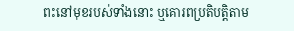ពះនៅមុខរបស់ទាំងនោះ ឬគោរពប្រតិបត្តិតាម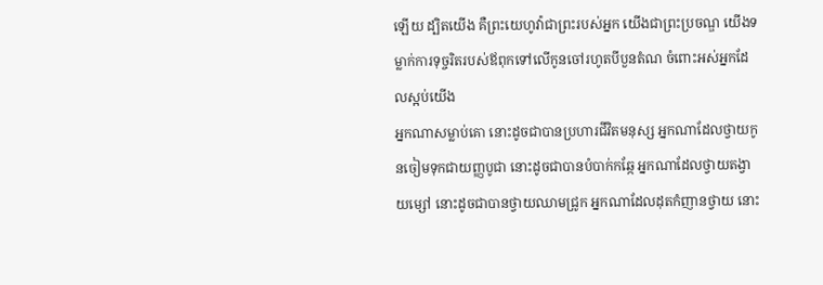ឡើយ ដ្បិតយើង គឺព្រះយេហូវ៉ាជាព្រះរបស់អ្នក យើងជាព្រះប្រចណ្ឌ យើងទម្លាក់ការទុច្ចរិតរបស់ឪពុកទៅលើកូនចៅរហូតបីបួនតំណ ចំពោះអស់អ្នកដែលស្អប់យើង
អ្នកណាសម្លាប់គោ នោះដូចជាបានប្រហារជីវិតមនុស្ស អ្នកណាដែលថ្វាយកូនចៀមទុកជាយញ្ញបូជា នោះដូចជាបានបំបាក់កឆ្កែ អ្នកណាដែលថ្វាយតង្វាយម្សៅ នោះដូចជាបានថ្វាយឈាមជ្រូក អ្នកណាដែលដុតកំញានថ្វាយ នោះ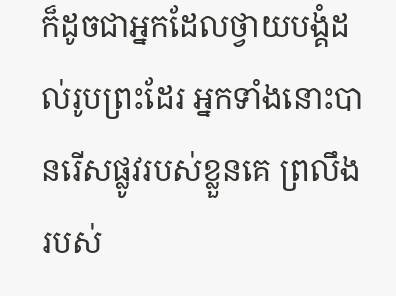ក៏ដូចជាអ្នកដែលថ្វាយបង្គំដល់រូបព្រះដែរ អ្នកទាំងនោះបានរើសផ្លូវរបស់ខ្លួនគេ ព្រលឹងរបស់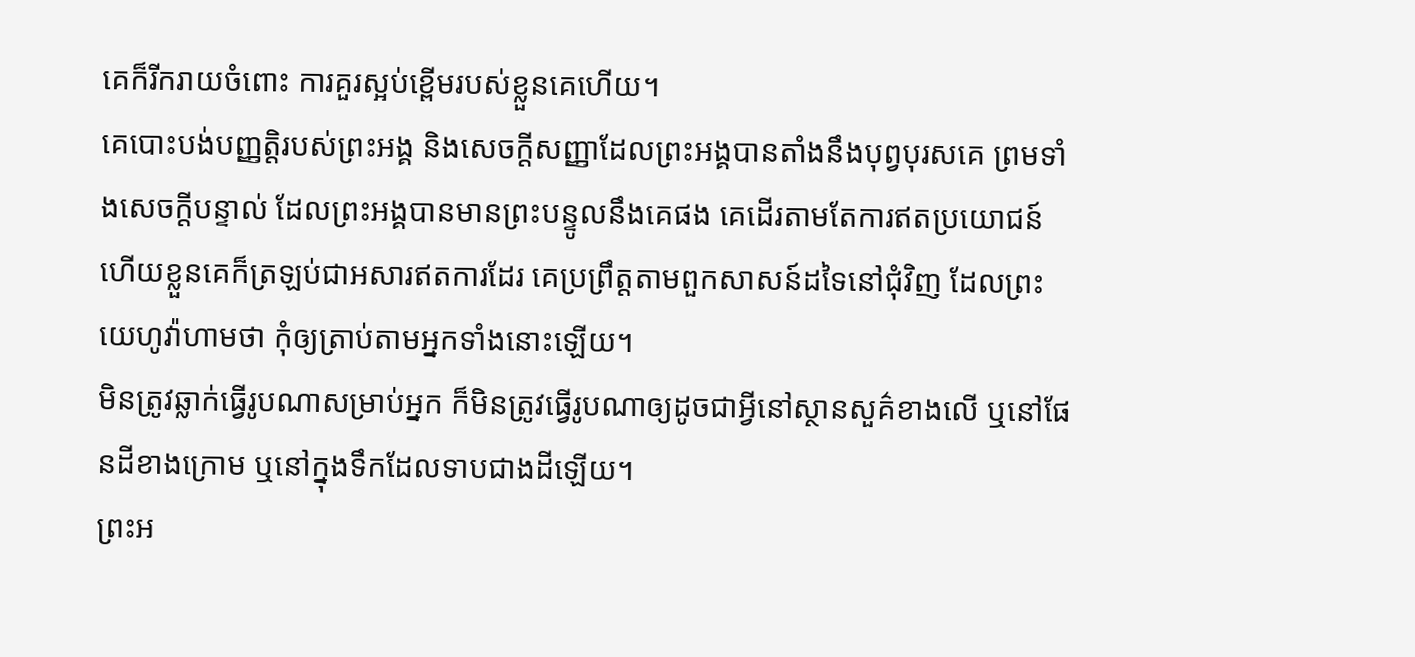គេក៏រីករាយចំពោះ ការគួរស្អប់ខ្ពើមរបស់ខ្លួនគេហើយ។
គេបោះបង់បញ្ញត្តិរបស់ព្រះអង្គ និងសេចក្ដីសញ្ញាដែលព្រះអង្គបានតាំងនឹងបុព្វបុរសគេ ព្រមទាំងសេចក្ដីបន្ទាល់ ដែលព្រះអង្គបានមានព្រះបន្ទូលនឹងគេផង គេដើរតាមតែការឥតប្រយោជន៍ ហើយខ្លួនគេក៏ត្រឡប់ជាអសារឥតការដែរ គេប្រព្រឹត្តតាមពួកសាសន៍ដទៃនៅជុំវិញ ដែលព្រះយេហូវ៉ាហាមថា កុំឲ្យត្រាប់តាមអ្នកទាំងនោះឡើយ។
មិនត្រូវឆ្លាក់ធ្វើរូបណាសម្រាប់អ្នក ក៏មិនត្រូវធ្វើរូបណាឲ្យដូចជាអ្វីនៅស្ថានសួគ៌ខាងលើ ឬនៅផែនដីខាងក្រោម ឬនៅក្នុងទឹកដែលទាបជាងដីឡើយ។
ព្រះអ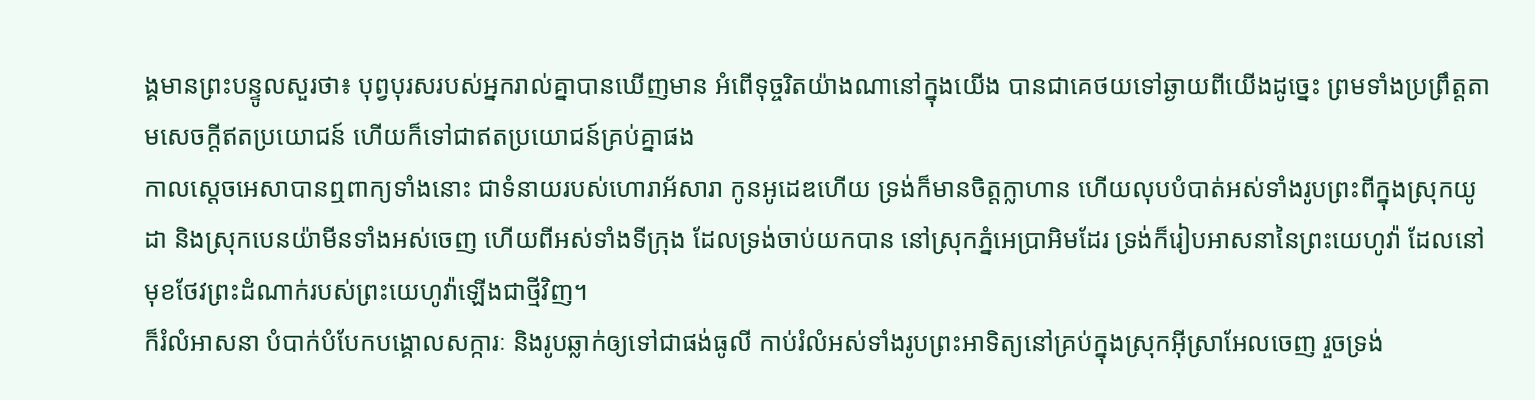ង្គមានព្រះបន្ទូលសួរថា៖ បុព្វបុរសរបស់អ្នករាល់គ្នាបានឃើញមាន អំពើទុច្ចរិតយ៉ាងណានៅក្នុងយើង បានជាគេថយទៅឆ្ងាយពីយើងដូច្នេះ ព្រមទាំងប្រព្រឹត្តតាមសេចក្ដីឥតប្រយោជន៍ ហើយក៏ទៅជាឥតប្រយោជន៍គ្រប់គ្នាផង
កាលស្ដេចអេសាបានឮពាក្យទាំងនោះ ជាទំនាយរបស់ហោរាអ័សារា កូនអូដេឌហើយ ទ្រង់ក៏មានចិត្តក្លាហាន ហើយលុបបំបាត់អស់ទាំងរូបព្រះពីក្នុងស្រុកយូដា និងស្រុកបេនយ៉ាមីនទាំងអស់ចេញ ហើយពីអស់ទាំងទីក្រុង ដែលទ្រង់ចាប់យកបាន នៅស្រុកភ្នំអេប្រាអិមដែរ ទ្រង់ក៏រៀបអាសនានៃព្រះយេហូវ៉ា ដែលនៅមុខថែវព្រះដំណាក់របស់ព្រះយេហូវ៉ាឡើងជាថ្មីវិញ។
ក៏រំលំអាសនា បំបាក់បំបែកបង្គោលសក្ការៈ និងរូបឆ្លាក់ឲ្យទៅជាផង់ធូលី កាប់រំលំអស់ទាំងរូបព្រះអាទិត្យនៅគ្រប់ក្នុងស្រុកអ៊ីស្រាអែលចេញ រួចទ្រង់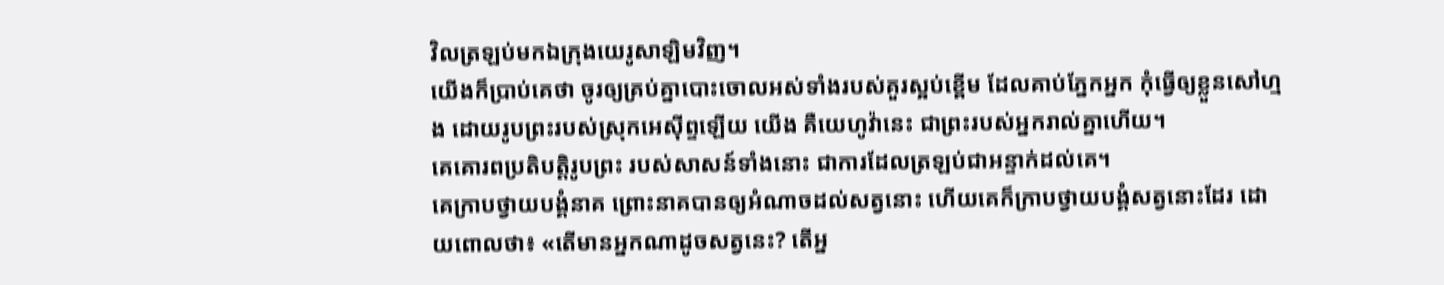វិលត្រឡប់មកឯក្រុងយេរូសាឡិមវិញ។
យើងក៏ប្រាប់គេថា ចូរឲ្យគ្រប់គ្នាបោះចោលអស់ទាំងរបស់គួរស្អប់ខ្ពើម ដែលគាប់ភ្នែកអ្នក កុំធ្វើឲ្យខ្លួនសៅហ្មង ដោយរូបព្រះរបស់ស្រុកអេស៊ីព្ទឡើយ យើង គឺយេហូវ៉ានេះ ជាព្រះរបស់អ្នករាល់គ្នាហើយ។
គេគោរពប្រតិបត្តិរូបព្រះ របស់សាសន៍ទាំងនោះ ជាការដែលត្រឡប់ជាអន្ទាក់ដល់គេ។
គេក្រាបថ្វាយបង្គំនាគ ព្រោះនាគបានឲ្យអំណាចដល់សត្វនោះ ហើយគេក៏ក្រាបថ្វាយបង្គំសត្វនោះដែរ ដោយពោលថា៖ «តើមានអ្នកណាដូចសត្វនេះ? តើអ្ន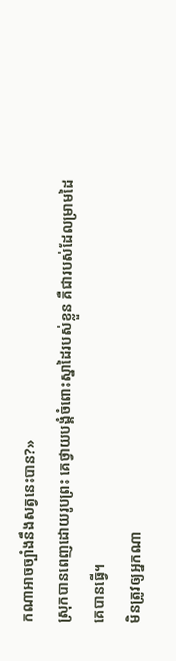កណាអាចច្បាំងនឹងសត្វនេះបាន?»
ស្រុកបានពេញដោយរូបព្រះ គេថ្វាយបង្គំចំពោះស្នាដៃរបស់ខ្លួន គឺជារបស់ដែលម្រាមដៃគេបានធ្វើ។
មិនត្រូវឲ្យអ្នកណា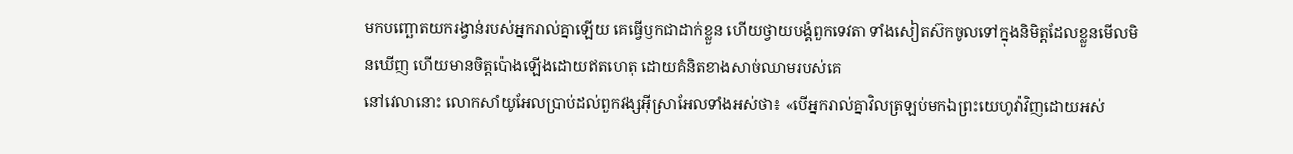មកបញ្ឆោតយករង្វាន់របស់អ្នករាល់គ្នាឡើយ គេធ្វើឫកជាដាក់ខ្លួន ហើយថ្វាយបង្គំពួកទេវតា ទាំងសៀតស៊កចូលទៅក្នុងនិមិត្តដែលខ្លួនមើលមិនឃើញ ហើយមានចិត្តប៉ោងឡើងដោយឥតហេតុ ដោយគំនិតខាងសាច់ឈាមរបស់គេ
នៅវេលានោះ លោកសាំយូអែលប្រាប់ដល់ពួកវង្សអ៊ីស្រាអែលទាំងអស់ថា៖ «បើអ្នករាល់គ្នាវិលត្រឡប់មកឯព្រះយេហូវ៉ាវិញដោយអស់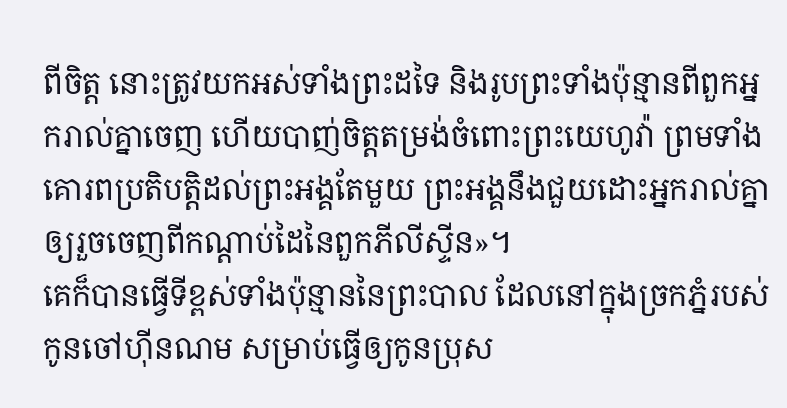ពីចិត្ត នោះត្រូវយកអស់ទាំងព្រះដទៃ និងរូបព្រះទាំងប៉ុន្មានពីពួកអ្នករាល់គ្នាចេញ ហើយបាញ់ចិត្តតម្រង់ចំពោះព្រះយេហូវ៉ា ព្រមទាំងគោរពប្រតិបត្តិដល់ព្រះអង្គតែមួយ ព្រះអង្គនឹងជួយដោះអ្នករាល់គ្នា ឲ្យរួចចេញពីកណ្ដាប់ដៃនៃពួកភីលីស្ទីន»។
គេក៏បានធ្វើទីខ្ពស់ទាំងប៉ុន្មាននៃព្រះបាល ដែលនៅក្នុងច្រកភ្នំរបស់កូនចៅហ៊ីនណម សម្រាប់ធ្វើឲ្យកូនប្រុស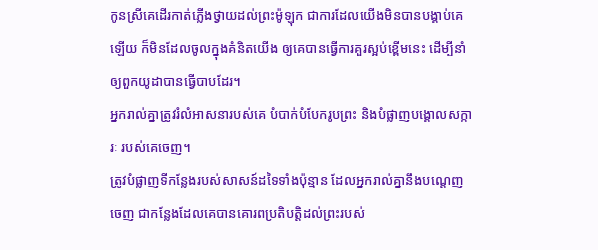កូនស្រីគេដើរកាត់ភ្លើងថ្វាយដល់ព្រះម៉ូឡុក ជាការដែលយើងមិនបានបង្គាប់គេឡើយ ក៏មិនដែលចូលក្នុងគំនិតយើង ឲ្យគេបានធ្វើការគួរស្អប់ខ្ពើមនេះ ដើម្បីនាំឲ្យពួកយូដាបានធ្វើបាបដែរ។
អ្នករាល់គ្នាត្រូវរំលំអាសនារបស់គេ បំបាក់បំបែករូបព្រះ និងបំផ្លាញបង្គោលសក្ការៈ របស់គេចេញ។
ត្រូវបំផ្លាញទីកន្លែងរបស់សាសន៍ដទៃទាំងប៉ុន្មាន ដែលអ្នករាល់គ្នានឹងបណ្តេញចេញ ជាកន្លែងដែលគេបានគោរពប្រតិបត្តិដល់ព្រះរបស់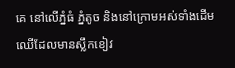គេ នៅលើភ្នំធំ ភ្នំតូច និងនៅក្រោមអស់ទាំងដើមឈើដែលមានស្លឹកខៀវ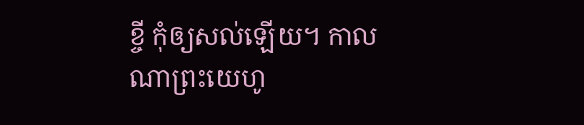ខ្ចី កុំឲ្យសល់ឡើយ។ កាលណាព្រះយេហូ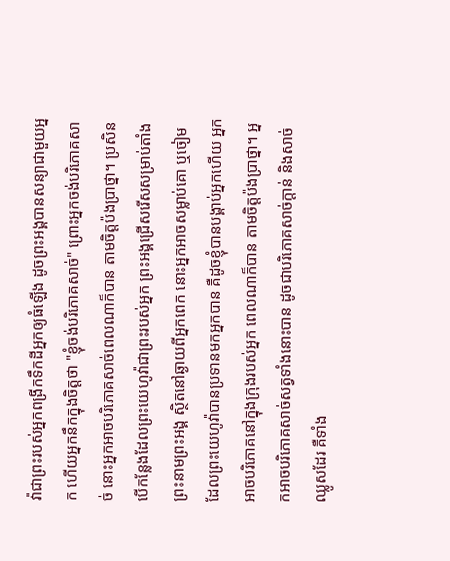វ៉ាជាព្រះរបស់អ្នកពង្រីកទឹកដីអ្នកឲ្យធំឡើង ដូចព្រះអង្គបានសន្យាជាមួយអ្នក ហើយអ្នកនឹកក្នុងចិត្តថា "ខ្ញុំចង់បរិភោគសាច់" ព្រោះអ្នកចង់បរិភោគសាច់ នោះអ្នកអាចបរិភោគសាច់ពេលណាក៏បាន តាមចិត្តប៉ងប្រាថ្នា។ ប្រសិនបើកន្លែងដែលព្រះយេហូវ៉ាជាព្រះរបស់អ្នក ព្រះអង្គជ្រើសរើសសម្រាប់តាំងព្រះនាមព្រះអង្គ ស្ថិតនៅឆ្ងាយពីអ្នកពេក នោះអ្នកអាចសម្លាប់គោ ឬចៀមដែលព្រះយេហូវ៉ាបានប្រទានមកអ្នកបាន គឺដូចខ្ញុំបានបង្គាប់អ្នកហើយ អ្នកអាចបរិភោគនៅក្នុងក្រុងរបស់អ្នក ពេលណាក៏បាន តាមចិត្តប៉ងប្រាថ្នា។ អ្នកអាចបរិភោគសាច់សត្វទាំងនោះបាន ដូចជាបរិភោគសាច់ក្ដាន់ និងសាច់ឈ្លូសដែរ គឺទាំង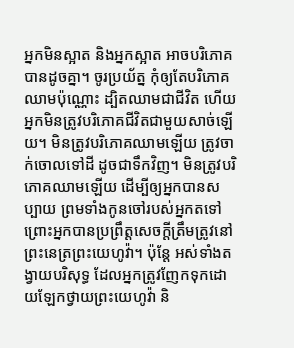អ្នកមិនស្អាត និងអ្នកស្អាត អាចបរិភោគបានដូចគ្នា។ ចូរប្រយ័ត្ន កុំឲ្យតែបរិភោគឈាមប៉ុណ្ណោះ ដ្បិតឈាមជាជីវិត ហើយអ្នកមិនត្រូវបរិភោគជីវិតជាមួយសាច់ឡើយ។ មិនត្រូវបរិភោគឈាមឡើយ ត្រូវចាក់ចោលទៅដី ដូចជាទឹកវិញ។ មិនត្រូវបរិភោគឈាមឡើយ ដើម្បីឲ្យអ្នកបានសប្បាយ ព្រមទាំងកូនចៅរបស់អ្នកតទៅ ព្រោះអ្នកបានប្រព្រឹត្តសេចក្ដីត្រឹមត្រូវនៅព្រះនេត្រព្រះយេហូវ៉ា។ ប៉ុន្ដែ អស់ទាំងតង្វាយបរិសុទ្ធ ដែលអ្នកត្រូវញែកទុកដោយឡែកថ្វាយព្រះយេហូវ៉ា និ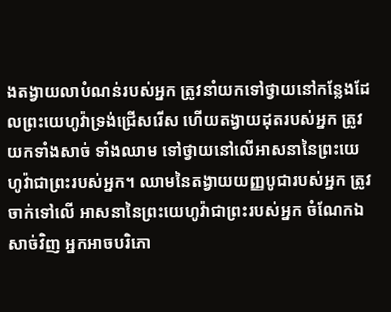ងតង្វាយលាបំណន់របស់អ្នក ត្រូវនាំយកទៅថ្វាយនៅកន្លែងដែលព្រះយេហូវ៉ាទ្រង់ជ្រើសរើស ហើយតង្វាយដុតរបស់អ្នក ត្រូវយកទាំងសាច់ ទាំងឈាម ទៅថ្វាយនៅលើអាសនានៃព្រះយេហូវ៉ាជាព្រះរបស់អ្នក។ ឈាមនៃតង្វាយយញ្ញបូជារបស់អ្នក ត្រូវចាក់ទៅលើ អាសនានៃព្រះយេហូវ៉ាជាព្រះរបស់អ្នក ចំណែកឯសាច់វិញ អ្នកអាចបរិភោ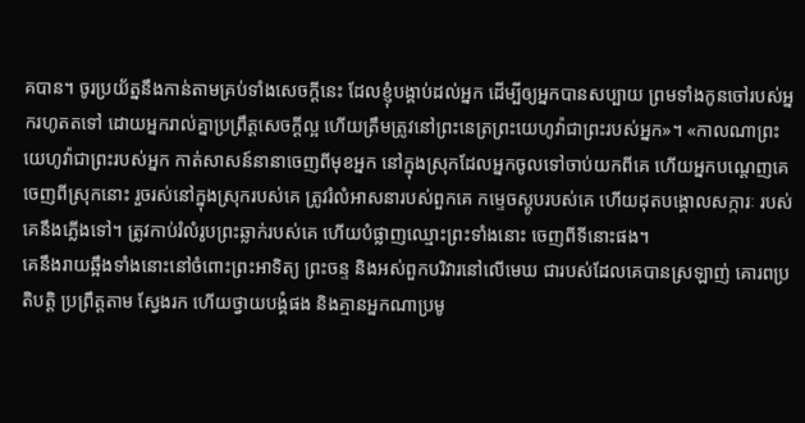គបាន។ ចូរប្រយ័ត្ននឹងកាន់តាមគ្រប់ទាំងសេចក្ដីនេះ ដែលខ្ញុំបង្គាប់ដល់អ្នក ដើម្បីឲ្យអ្នកបានសប្បាយ ព្រមទាំងកូនចៅរបស់អ្នករហូតតទៅ ដោយអ្នករាល់គ្នាប្រព្រឹត្តសេចក្ដីល្អ ហើយត្រឹមត្រូវនៅព្រះនេត្រព្រះយេហូវ៉ាជាព្រះរបស់អ្នក»។ «កាលណាព្រះយេហូវ៉ាជាព្រះរបស់អ្នក កាត់សាសន៍នានាចេញពីមុខអ្នក នៅក្នុងស្រុកដែលអ្នកចូលទៅចាប់យកពីគេ ហើយអ្នកបណ្តេញគេចេញពីស្រុកនោះ រួចរស់នៅក្នុងស្រុករបស់គេ ត្រូវរំលំអាសនារបស់ពួកគេ កម្ទេចស្ដូបរបស់គេ ហើយដុតបង្គោលសក្ការៈ របស់គេនឹងភ្លើងទៅ។ ត្រូវកាប់រំលំរូបព្រះឆ្លាក់របស់គេ ហើយបំផ្លាញឈ្មោះព្រះទាំងនោះ ចេញពីទីនោះផង។
គេនឹងរាយឆ្អឹងទាំងនោះនៅចំពោះព្រះអាទិត្យ ព្រះចន្ទ និងអស់ពួកបរិវារនៅលើមេឃ ជារបស់ដែលគេបានស្រឡាញ់ គោរពប្រតិបត្តិ ប្រព្រឹត្តតាម ស្វែងរក ហើយថ្វាយបង្គំផង និងគ្មានអ្នកណាប្រមូ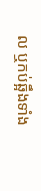ល ឬកប់ឆ្អឹងទាំង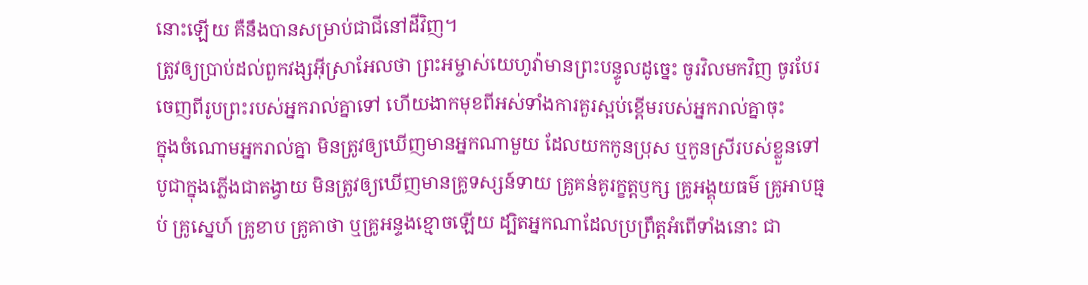នោះឡើយ គឺនឹងបានសម្រាប់ជាជីនៅដីវិញ។
ត្រូវឲ្យប្រាប់ដល់ពួកវង្សអ៊ីស្រាអែលថា ព្រះអម្ចាស់យេហូវ៉ាមានព្រះបន្ទូលដូច្នេះ ចូរវិលមកវិញ ចូរបែរចេញពីរូបព្រះរបស់អ្នករាល់គ្នាទៅ ហើយងាកមុខពីអស់ទាំងការគួរស្អប់ខ្ពើមរបស់អ្នករាល់គ្នាចុះ
ក្នុងចំណោមអ្នករាល់គ្នា មិនត្រូវឲ្យឃើញមានអ្នកណាមួយ ដែលយកកូនប្រុស ឬកូនស្រីរបស់ខ្លួនទៅបូជាក្នុងភ្លើងជាតង្វាយ មិនត្រូវឲ្យឃើញមានគ្រូទស្សន៍ទាយ គ្រូគន់គូរក្ខត្តឫក្ស គ្រូអង្គុយធម៌ គ្រូអាបធ្មប់ គ្រូស្នេហ៍ គ្រូខាប គ្រូគាថា ឬគ្រូអន្ទងខ្មោចឡើយ ដ្បិតអ្នកណាដែលប្រព្រឹត្តអំពើទាំងនោះ ជា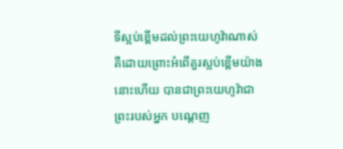ទីស្អប់ខ្ពើមដល់ព្រះយេហូវ៉ាណាស់ គឺដោយព្រោះអំពើគួរស្អប់ខ្ពើមយ៉ាងនោះហើយ បានជាព្រះយេហូវ៉ាជាព្រះរបស់អ្នក បណ្តេញ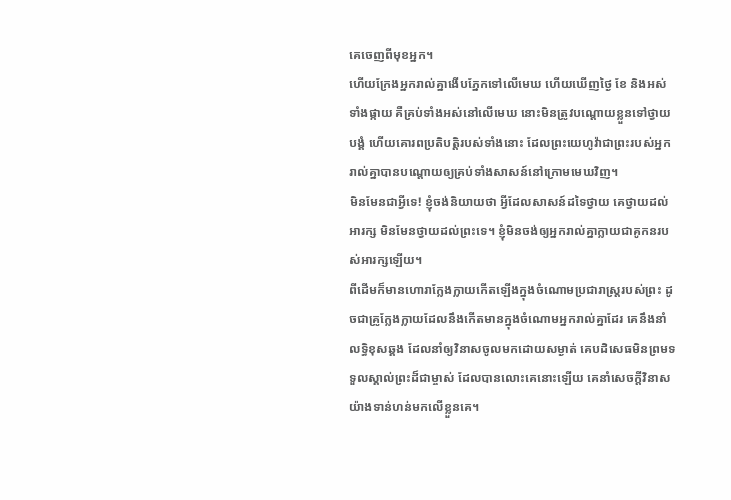គេចេញពីមុខអ្នក។
ហើយក្រែងអ្នករាល់គ្នាងើបភ្នែកទៅលើមេឃ ហើយឃើញថ្ងៃ ខែ និងអស់ទាំងផ្កាយ គឺគ្រប់ទាំងអស់នៅលើមេឃ នោះមិនត្រូវបណ្ដោយខ្លួនទៅថ្វាយបង្គំ ហើយគោរពប្រតិបត្តិរបស់ទាំងនោះ ដែលព្រះយេហូវ៉ាជាព្រះរបស់អ្នករាល់គ្នាបានបណ្ដោយឲ្យគ្រប់ទាំងសាសន៍នៅក្រោមមេឃវិញ។
មិនមែនជាអ្វីទេ! ខ្ញុំចង់និយាយថា អ្វីដែលសាសន៍ដទៃថ្វាយ គេថ្វាយដល់អារក្ស មិនមែនថ្វាយដល់ព្រះទេ។ ខ្ញុំមិនចង់ឲ្យអ្នករាល់គ្នាក្លាយជាគូកនរបស់អារក្សឡើយ។
ពីដើមក៏មានហោរាក្លែងក្លាយកើតឡើងក្នុងចំណោមប្រជារាស្ត្ររបស់ព្រះ ដូចជាគ្រូក្លែងក្លាយដែលនឹងកើតមានក្នុងចំណោមអ្នករាល់គ្នាដែរ គេនឹងនាំលទ្ធិខុសឆ្គង ដែលនាំឲ្យវិនាសចូលមកដោយសម្ងាត់ គេបដិសេធមិនព្រមទទួលស្គាល់ព្រះដ៏ជាម្ចាស់ ដែលបានលោះគេនោះឡើយ គេនាំសេចក្ដីវិនាសយ៉ាងទាន់ហន់មកលើខ្លួនគេ។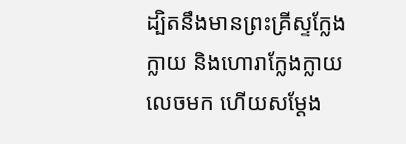ដ្បិតនឹងមានព្រះគ្រីស្ទក្លែងក្លាយ និងហោរាក្លែងក្លាយលេចមក ហើយសម្តែង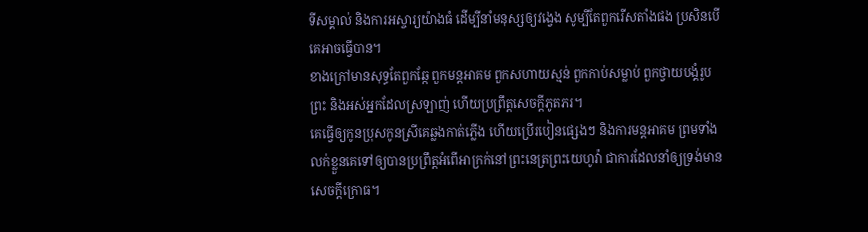ទីសម្គាល់ និងការអស្ចារ្យយ៉ាងធំ ដើម្បីនាំមនុស្សឲ្យវង្វេង សូម្បីតែពួករើសតាំងផង ប្រសិនបើគេអាចធ្វើបាន។
ខាងក្រៅមានសុទ្ធតែពួកឆ្កែ ពួកមន្តអាគម ពួកសហាយស្មន់ ពួកកាប់សម្លាប់ ពួកថ្វាយបង្គំរូបព្រះ និងអស់អ្នកដែលស្រឡាញ់ ហើយប្រព្រឹត្តសេចក្ដីភូតភរ។
គេធ្វើឲ្យកូនប្រុសកូនស្រីគេឆ្លងកាត់ភ្លើង ហើយប្រើរបៀនផ្សេងៗ និងការមន្តអាគម ព្រមទាំងលក់ខ្លួនគេទៅឲ្យបានប្រព្រឹត្តអំពើអាក្រក់នៅព្រះនេត្រព្រះយេហូវ៉ា ជាការដែលនាំឲ្យទ្រង់មានសេចក្ដីក្រោធ។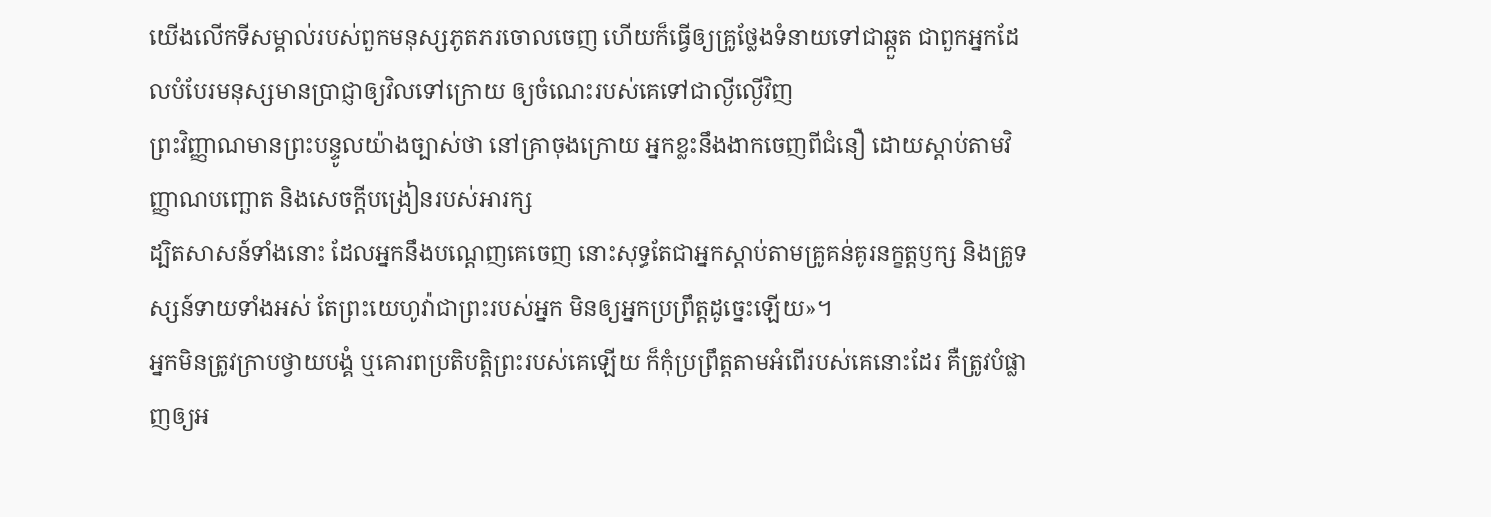យើងលើកទីសម្គាល់របស់ពួកមនុស្សភូតភរចោលចេញ ហើយក៏ធ្វើឲ្យគ្រូថ្លែងទំនាយទៅជាឆ្កួត ជាពួកអ្នកដែលបំបែរមនុស្សមានប្រាជ្ញាឲ្យវិលទៅក្រោយ ឲ្យចំណេះរបស់គេទៅជាល្ងីល្ងើវិញ
ព្រះវិញ្ញាណមានព្រះបន្ទូលយ៉ាងច្បាស់ថា នៅគ្រាចុងក្រោយ អ្នកខ្លះនឹងងាកចេញពីជំនឿ ដោយស្តាប់តាមវិញ្ញាណបញ្ឆោត និងសេចក្ដីបង្រៀនរបស់អារក្ស
ដ្បិតសាសន៍ទាំងនោះ ដែលអ្នកនឹងបណ្ដេញគេចេញ នោះសុទ្ធតែជាអ្នកស្តាប់តាមគ្រូគន់គូរនក្ខត្តឫក្ស និងគ្រូទស្សន៍ទាយទាំងអស់ តែព្រះយេហូវ៉ាជាព្រះរបស់អ្នក មិនឲ្យអ្នកប្រព្រឹត្តដូច្នេះឡើយ»។
អ្នកមិនត្រូវក្រាបថ្វាយបង្គំ ឬគោរពប្រតិបត្តិព្រះរបស់គេឡើយ ក៏កុំប្រព្រឹត្តតាមអំពើរបស់គេនោះដែរ គឺត្រូវបំផ្លាញឲ្យអ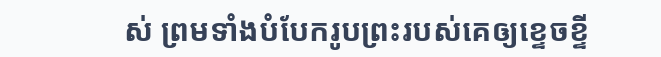ស់ ព្រមទាំងបំបែករូបព្រះរបស់គេឲ្យខ្ទេចខ្ទី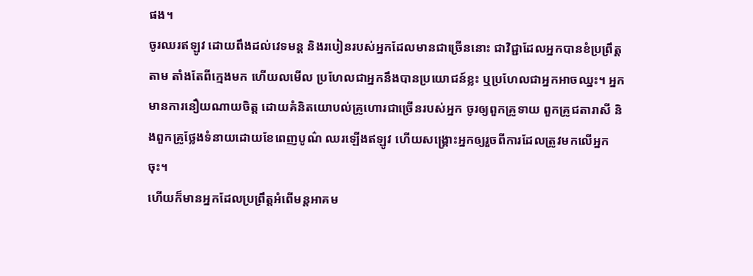ផង។
ចូរឈរឥឡូវ ដោយពឹងដល់វេទមន្ត និងរបៀនរបស់អ្នកដែលមានជាច្រើននោះ ជាវិជ្ជាដែលអ្នកបានខំប្រព្រឹត្តតាម តាំងតែពីក្មេងមក ហើយលមើល ប្រហែលជាអ្នកនឹងបានប្រយោជន៍ខ្លះ ឬប្រហែលជាអ្នកអាចឈ្នះ។ អ្នកមានការនឿយណាយចិត្ត ដោយគំនិតយោបល់គ្រូហោរជាច្រើនរបស់អ្នក ចូរឲ្យពួកគ្រូទាយ ពួកគ្រូជតារាសី និងពួកគ្រូថ្លែងទំនាយដោយខែពេញបូណ៌ ឈរឡើងឥឡូវ ហើយសង្គ្រោះអ្នកឲ្យរួចពីការដែលត្រូវមកលើអ្នកចុះ។
ហើយក៏មានអ្នកដែលប្រព្រឹត្តអំពើមន្តអាគម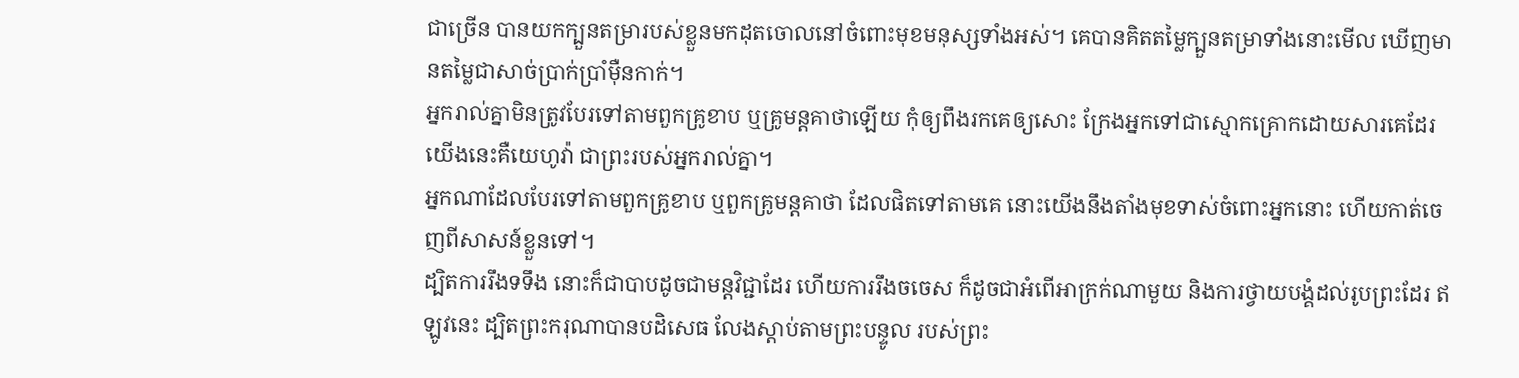ជាច្រើន បានយកក្បួនតម្រារបស់ខ្លួនមកដុតចោលនៅចំពោះមុខមនុស្សទាំងអស់។ គេបានគិតតម្លៃក្បួនតម្រាទាំងនោះមើល ឃើញមានតម្លៃជាសាច់ប្រាក់ប្រាំម៉ឺនកាក់។
អ្នករាល់គ្នាមិនត្រូវបែរទៅតាមពួកគ្រូខាប ឬគ្រូមន្តគាថាឡើយ កុំឲ្យពឹងរកគេឲ្យសោះ ក្រែងអ្នកទៅជាស្មោកគ្រោកដោយសារគេដែរ យើងនេះគឺយេហូវ៉ា ជាព្រះរបស់អ្នករាល់គ្នា។
អ្នកណាដែលបែរទៅតាមពួកគ្រូខាប ឬពួកគ្រូមន្តគាថា ដែលផិតទៅតាមគេ នោះយើងនឹងតាំងមុខទាស់ចំពោះអ្នកនោះ ហើយកាត់ចេញពីសាសន៍ខ្លួនទៅ។
ដ្បិតការរឹងទទឹង នោះក៏ជាបាបដូចជាមន្តវិជ្ជាដែរ ហើយការរឹងចចេស ក៏ដូចជាអំពើអាក្រក់ណាមួយ និងការថ្វាយបង្គំដល់រូបព្រះដែរ ឥឡូវនេះ ដ្បិតព្រះករុណាបានបដិសេធ លែងស្តាប់តាមព្រះបន្ទូល របស់ព្រះ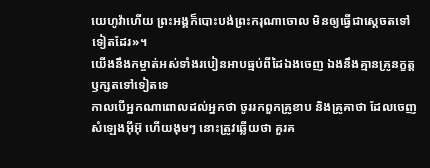យេហូវ៉ាហើយ ព្រះអង្គក៏បោះបង់ព្រះករុណាចោល មិនឲ្យធ្វើជាស្តេចតទៅទៀតដែរ»។
យើងនឹងកម្ចាត់អស់ទាំងរបៀនអាបធ្មប់ពីដៃឯងចេញ ឯងនឹងគ្មានគ្រូនក្ខត្តឫក្សតទៅទៀតទេ
កាលបើអ្នកណាពោលដល់អ្នកថា ចូររកពួកគ្រូខាប និងគ្រូគាថា ដែលចេញសំឡេងអ៊ីអ៊ុ ហើយងុមៗ នោះត្រូវឆ្លើយថា គួរគ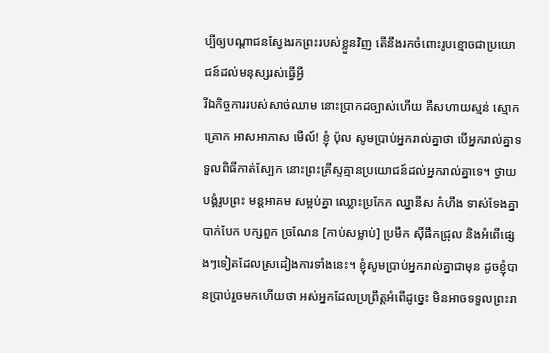ប្បីឲ្យបណ្ដាជនស្វែងរកព្រះរបស់ខ្លួនវិញ តើនឹងរកចំពោះរូបខ្មោចជាប្រយោជន៍ដល់មនុស្សរស់ធ្វើអ្វី
រីឯកិច្ចការរបស់សាច់ឈាម នោះប្រាកដច្បាស់ហើយ គឺសហាយស្មន់ ស្មោកគ្រោក អាសអាភាស មើល៍! ខ្ញុំ ប៉ុល សូមប្រាប់អ្នករាល់គ្នាថា បើអ្នករាល់គ្នាទទួលពិធីកាត់ស្បែក នោះព្រះគ្រីស្ទគ្មានប្រយោជន៍ដល់អ្នករាល់គ្នាទេ។ ថ្វាយបង្គំរូបព្រះ មន្តអាគម សម្អប់គ្នា ឈ្លោះប្រកែក ឈ្នានីស កំហឹង ទាស់ទែងគ្នា បាក់បែក បក្សពួក ច្រណែន [កាប់សម្លាប់] ប្រមឹក ស៊ីផឹកជ្រុល និងអំពើផ្សេងៗទៀតដែលស្រដៀងការទាំងនេះ។ ខ្ញុំសូមប្រាប់អ្នករាល់គ្នាជាមុន ដូចខ្ញុំបានប្រាប់រួចមកហើយថា អស់អ្នកដែលប្រព្រឹត្តអំពើដូច្នេះ មិនអាចទទួលព្រះរា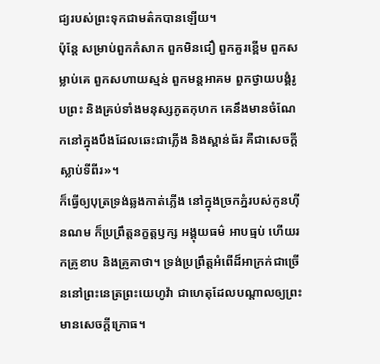ជ្យរបស់ព្រះទុកជាមត៌កបានឡើយ។
ប៉ុន្តែ សម្រាប់ពួកកំសាក ពួកមិនជឿ ពួកគួរខ្ពើម ពួកសម្លាប់គេ ពួកសហាយស្មន់ ពួកមន្តអាគម ពួកថ្វាយបង្គំរូបព្រះ និងគ្រប់ទាំងមនុស្សភូតកុហក គេនឹងមានចំណែកនៅក្នុងបឹងដែលឆេះជាភ្លើង និងស្ពាន់ធ័រ គឺជាសេចក្ដីស្លាប់ទីពីរ»។
ក៏ធ្វើឲ្យបុត្រទ្រង់ឆ្លងកាត់ភ្លើង នៅក្នុងច្រកភ្នំរបស់កូនហ៊ីនណម ក៏ប្រព្រឹត្តនក្ខត្តឫក្ស អង្គុយធម៌ អាបធ្មប់ ហើយរកគ្រូខាប និងគ្រូគាថា។ ទ្រង់ប្រព្រឹត្តអំពើដ៏អាក្រក់ជាច្រើននៅព្រះនេត្រព្រះយេហូវ៉ា ជាហេតុដែលបណ្ដាលឲ្យព្រះមានសេចក្ដីក្រោធ។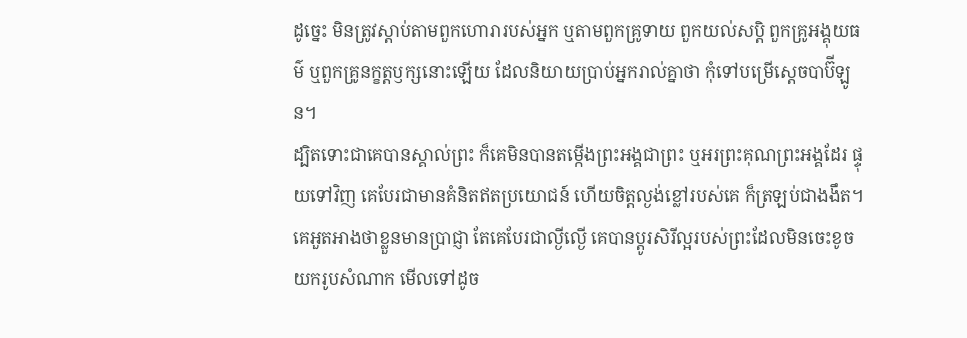ដូច្នេះ មិនត្រូវស្តាប់តាមពួកហោរារបស់អ្នក ឬតាមពួកគ្រូទាយ ពួកយល់សប្តិ ពួកគ្រូអង្គុយធម៌ ឬពួកគ្រូនក្ខត្តឫក្សនោះឡើយ ដែលនិយាយប្រាប់អ្នករាល់គ្នាថា កុំទៅបម្រើស្តេចបាប៊ីឡូន។
ដ្បិតទោះជាគេបានស្គាល់ព្រះ ក៏គេមិនបានតម្កើងព្រះអង្គជាព្រះ ឬអរព្រះគុណព្រះអង្គដែរ ផ្ទុយទៅវិញ គេបែរជាមានគំនិតឥតប្រយោជន៍ ហើយចិត្តល្ងង់ខ្លៅរបស់គេ ក៏ត្រឡប់ជាងងឹត។ គេអួតអាងថាខ្លួនមានប្រាជ្ញា តែគេបែរជាល្ងីល្ងើ គេបានប្តូរសិរីល្អរបស់ព្រះដែលមិនចេះខូច យករូបសំណាក មើលទៅដូច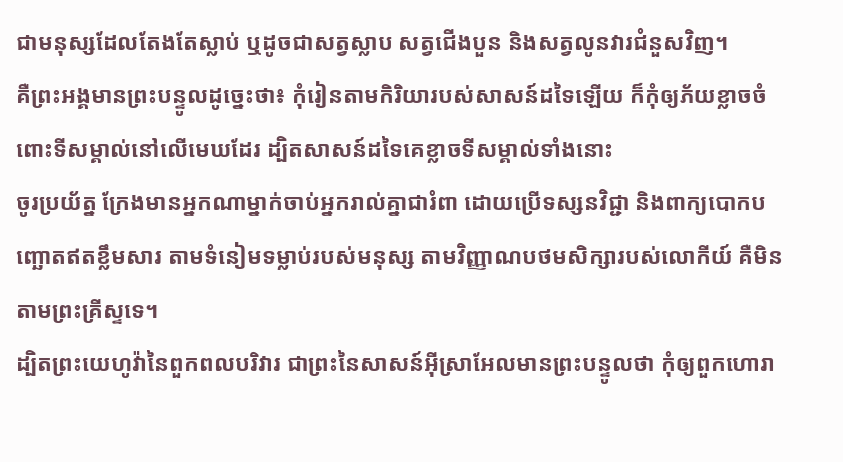ជាមនុស្សដែលតែងតែស្លាប់ ឬដូចជាសត្វស្លាប សត្វជើងបួន និងសត្វលូនវារជំនួសវិញ។
គឺព្រះអង្គមានព្រះបន្ទូលដូច្នេះថា៖ កុំរៀនតាមកិរិយារបស់សាសន៍ដទៃឡើយ ក៏កុំឲ្យភ័យខ្លាចចំពោះទីសម្គាល់នៅលើមេឃដែរ ដ្បិតសាសន៍ដទៃគេខ្លាចទីសម្គាល់ទាំងនោះ
ចូរប្រយ័ត្ន ក្រែងមានអ្នកណាម្នាក់ចាប់អ្នករាល់គ្នាជារំពា ដោយប្រើទស្សនវិជ្ជា និងពាក្យបោកបញ្ឆោតឥតខ្លឹមសារ តាមទំនៀមទម្លាប់របស់មនុស្ស តាមវិញ្ញាណបថមសិក្សារបស់លោកីយ៍ គឺមិនតាមព្រះគ្រីស្ទទេ។
ដ្បិតព្រះយេហូវ៉ានៃពួកពលបរិវារ ជាព្រះនៃសាសន៍អ៊ីស្រាអែលមានព្រះបន្ទូលថា កុំឲ្យពួកហោរា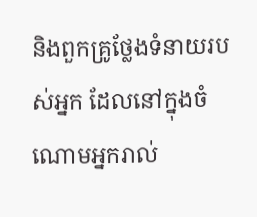និងពួកគ្រូថ្លែងទំនាយរបស់អ្នក ដែលនៅក្នុងចំណោមអ្នករាល់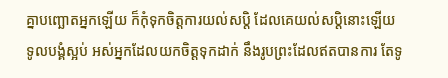គ្នាបញ្ឆោតអ្នកឡើយ ក៏កុំទុកចិត្តការយល់សប្តិ ដែលគេយល់សប្តិនោះឡើយ
ទូលបង្គំស្អប់ អស់អ្នកដែលយកចិត្តទុកដាក់ នឹងរូបព្រះដែលឥតបានការ តែទូ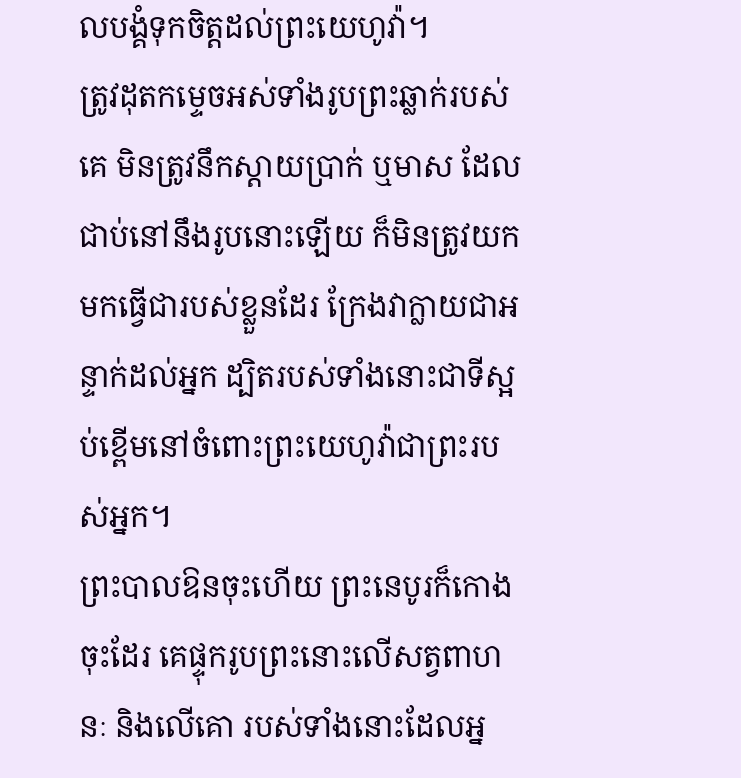លបង្គំទុកចិត្តដល់ព្រះយេហូវ៉ា។
ត្រូវដុតកម្ទេចអស់ទាំងរូបព្រះឆ្លាក់របស់គេ មិនត្រូវនឹកស្តាយប្រាក់ ឬមាស ដែលជាប់នៅនឹងរូបនោះឡើយ ក៏មិនត្រូវយកមកធ្វើជារបស់ខ្លួនដែរ ក្រែងវាក្លាយជាអន្ទាក់ដល់អ្នក ដ្បិតរបស់ទាំងនោះជាទីស្អប់ខ្ពើមនៅចំពោះព្រះយេហូវ៉ាជាព្រះរបស់អ្នក។
ព្រះបាលឱនចុះហើយ ព្រះនេបូរក៏កោងចុះដែរ គេផ្ទុករូបព្រះនោះលើសត្វពាហនៈ និងលើគោ របស់ទាំងនោះដែលអ្ន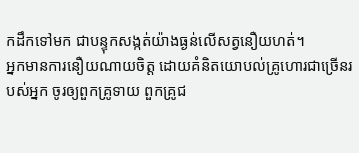កដឹកទៅមក ជាបន្ទុកសង្កត់យ៉ាងធ្ងន់លើសត្វនឿយហត់។
អ្នកមានការនឿយណាយចិត្ត ដោយគំនិតយោបល់គ្រូហោរជាច្រើនរបស់អ្នក ចូរឲ្យពួកគ្រូទាយ ពួកគ្រូជ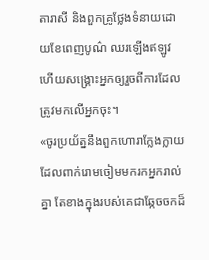តារាសី និងពួកគ្រូថ្លែងទំនាយដោយខែពេញបូណ៌ ឈរឡើងឥឡូវ ហើយសង្គ្រោះអ្នកឲ្យរួចពីការដែលត្រូវមកលើអ្នកចុះ។
«ចូរប្រយ័ត្ននឹងពួកហោរាក្លែងក្លាយ ដែលពាក់រោមចៀមមករកអ្នករាល់គ្នា តែខាងក្នុងរបស់គេជាឆ្កែចចកដ៏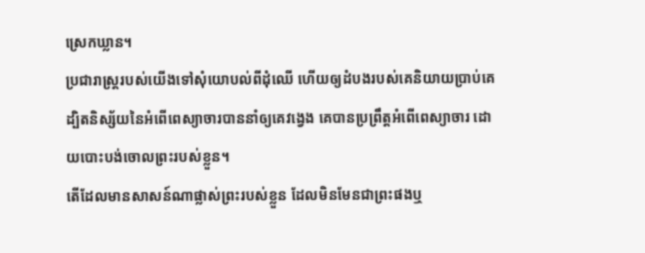ស្រេកឃ្លាន។
ប្រជារាស្ត្ររបស់យើងទៅសុំយោបល់ពីដុំឈើ ហើយឲ្យដំបងរបស់គេនិយាយប្រាប់គេ ដ្បិតនិស្ស័យនៃអំពើពេស្យាចារបាននាំឲ្យគេវង្វេង គេបានប្រព្រឹត្តអំពើពេស្យាចារ ដោយបោះបង់ចោលព្រះរបស់ខ្លួន។
តើដែលមានសាសន៍ណាផ្លាស់ព្រះរបស់ខ្លួន ដែលមិនមែនជាព្រះផងឬ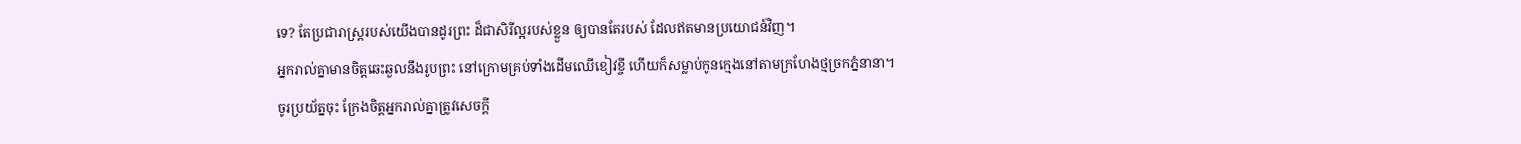ទេ? តែប្រជារាស្ត្ររបស់យើងបានដូរព្រះ ដ៏ជាសិរីល្អរបស់ខ្លួន ឲ្យបានតែរបស់ ដែលឥតមានប្រយោជន៍វិញ។
អ្នករាល់គ្នាមានចិត្តឆេះឆួលនឹងរូបព្រះ នៅក្រោមគ្រប់ទាំងដើមឈើខៀវខ្ចី ហើយក៏សម្លាប់កូនក្មេងនៅតាមក្រហែងថ្មច្រកភ្នំនានា។
ចូរប្រយ័ត្នចុះ ក្រែងចិត្តអ្នករាល់គ្នាត្រូវសេចក្ដី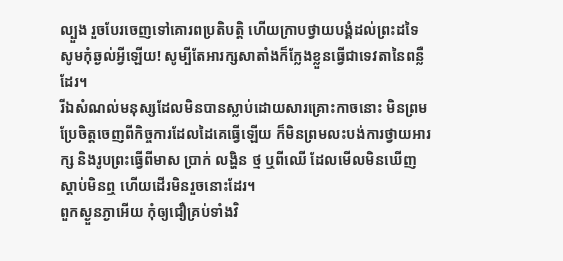ល្បួង រួចបែរចេញទៅគោរពប្រតិបត្តិ ហើយក្រាបថ្វាយបង្គំដល់ព្រះដទៃ
សូមកុំឆ្ងល់អ្វីឡើយ! សូម្បីតែអារក្សសាតាំងក៏ក្លែងខ្លួនធ្វើជាទេវតានៃពន្លឺដែរ។
រីឯសំណល់មនុស្សដែលមិនបានស្លាប់ដោយសារគ្រោះកាចនោះ មិនព្រមប្រែចិត្តចេញពីកិច្ចការដែលដៃគេធ្វើឡើយ ក៏មិនព្រមលះបង់ការថ្វាយអារក្ស និងរូបព្រះធ្វើពីមាស ប្រាក់ លង្ហិន ថ្ម ឬពីឈើ ដែលមើលមិនឃើញ ស្តាប់មិនឮ ហើយដើរមិនរួចនោះដែរ។
ពួកស្ងួនភ្ងាអើយ កុំឲ្យជឿគ្រប់ទាំងវិ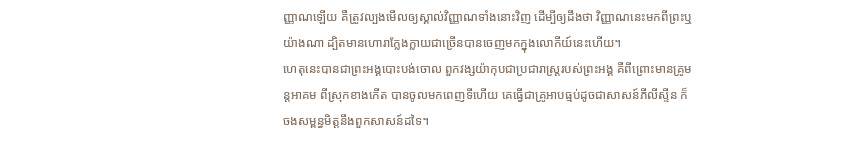ញ្ញាណឡើយ គឺត្រូវល្បងមើលឲ្យស្គាល់វិញ្ញាណទាំងនោះវិញ ដើម្បីឲ្យដឹងថា វិញ្ញាណនេះមកពីព្រះឬយ៉ាងណា ដ្បិតមានហោរាក្លែងក្លាយជាច្រើនបានចេញមកក្នុងលោកីយ៍នេះហើយ។
ហេតុនេះបានជាព្រះអង្គបោះបង់ចោល ពួកវង្សយ៉ាកុបជាប្រជារាស្ត្ររបស់ព្រះអង្គ គឺពីព្រោះមានគ្រូមន្តអាគម ពីស្រុកខាងកើត បានចូលមកពេញទីហើយ គេធ្វើជាគ្រូអាបធ្មប់ដូចជាសាសន៍ភីលីស្ទីន ក៏ចងសម្ពន្ធមិត្តនឹងពួកសាសន៍ដទៃ។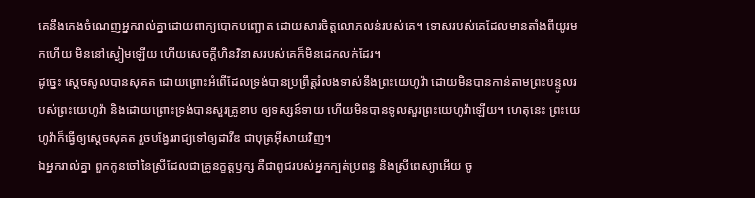គេនឹងកេងចំណេញអ្នករាល់គ្នាដោយពាក្យបោកបញ្ឆោត ដោយសារចិត្តលោភលន់របស់គេ។ ទោសរបស់គេដែលមានតាំងពីយូរមកហើយ មិននៅស្ងៀមឡើយ ហើយសេចក្ដីហិនវិនាសរបស់គេក៏មិនដេកលក់ដែរ។
ដូច្នេះ ស្ដេចសូលបានសុគត ដោយព្រោះអំពើដែលទ្រង់បានប្រព្រឹត្តរំលងទាស់នឹងព្រះយេហូវ៉ា ដោយមិនបានកាន់តាមព្រះបន្ទូលរបស់ព្រះយេហូវ៉ា និងដោយព្រោះទ្រង់បានសួរគ្រូខាប ឲ្យទស្សន៍ទាយ ហើយមិនបានទូលសួរព្រះយេហូវ៉ាឡើយ។ ហេតុនេះ ព្រះយេហូវ៉ាក៏ធ្វើឲ្យស្ដេចសុគត រួចបង្វែររាជ្យទៅឲ្យដាវីឌ ជាបុត្រអ៊ីសាយវិញ។
ឯអ្នករាល់គ្នា ពួកកូនចៅនៃស្រីដែលជាគ្រូនក្ខត្តឫក្ស គឺជាពូជរបស់អ្នកក្បត់ប្រពន្ធ និងស្រីពេស្យាអើយ ចូ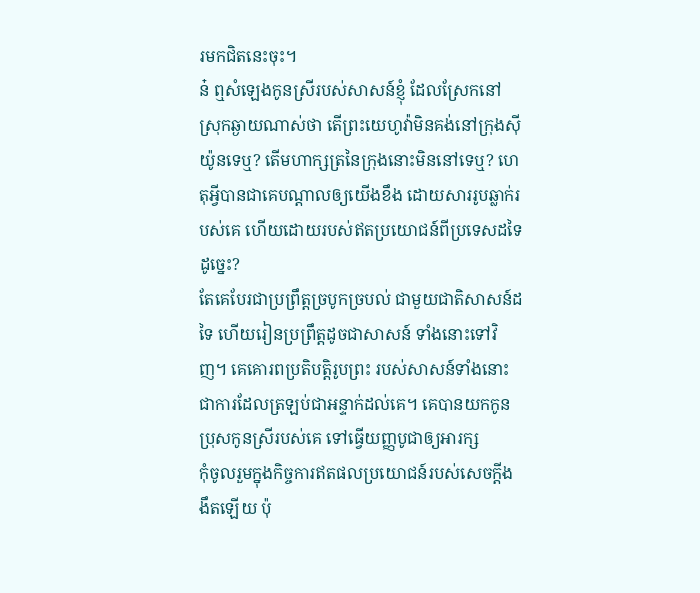រមកជិតនេះចុះ។
ន៎ ឮសំឡេងកូនស្រីរបស់សាសន៍ខ្ញុំ ដែលស្រែកនៅស្រុកឆ្ងាយណាស់ថា តើព្រះយេហូវ៉ាមិនគង់នៅក្រុងស៊ីយ៉ូនទេឬ? តើមហាក្សត្រនៃក្រុងនោះមិននៅទេឬ? ហេតុអ្វីបានជាគេបណ្ដាលឲ្យយើងខឹង ដោយសាររូបឆ្លាក់របស់គេ ហើយដោយរបស់ឥតប្រយោជន៍ពីប្រទេសដទៃដូច្នេះ?
តែគេបែរជាប្រព្រឹត្តច្របូកច្របល់ ជាមួយជាតិសាសន៍ដទៃ ហើយរៀនប្រព្រឹត្តដូចជាសាសន៍ ទាំងនោះទៅវិញ។ គេគោរពប្រតិបត្តិរូបព្រះ របស់សាសន៍ទាំងនោះ ជាការដែលត្រឡប់ជាអន្ទាក់ដល់គេ។ គេបានយកកូនប្រុសកូនស្រីរបស់គេ ទៅធ្វើយញ្ញបូជាឲ្យអារក្ស
កុំចូលរួមក្នុងកិច្ចការឥតផលប្រយោជន៍របស់សេចក្តីងងឹតឡើយ ប៉ុ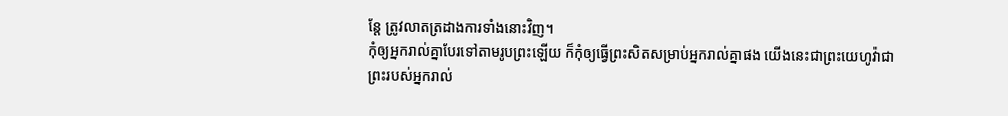ន្តែ ត្រូវលាតត្រដាងការទាំងនោះវិញ។
កុំឲ្យអ្នករាល់គ្នាបែរទៅតាមរូបព្រះឡើយ ក៏កុំឲ្យធ្វើព្រះសិតសម្រាប់អ្នករាល់គ្នាផង យើងនេះជាព្រះយេហូវ៉ាជាព្រះរបស់អ្នករាល់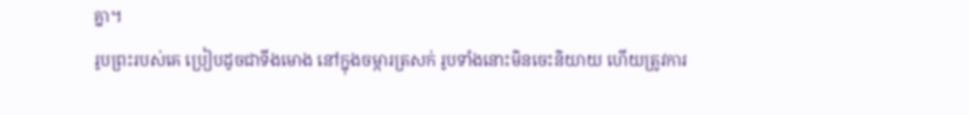គ្នា។
រូបព្រះរបស់គេ ប្រៀបដូចជាទីងមោង នៅក្នុងចម្ការត្រសក់ រូបទាំងនោះមិនចេះនិយាយ ហើយត្រូវការ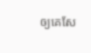ឲ្យគេសែ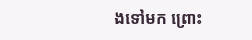ងទៅមក ព្រោះ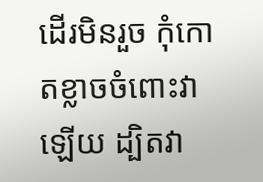ដើរមិនរួច កុំកោតខ្លាចចំពោះវាឡើយ ដ្បិតវា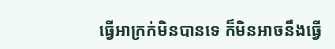ធ្វើអាក្រក់មិនបានទេ ក៏មិនអាចនឹងធ្វើ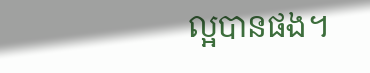ល្អបានផង។